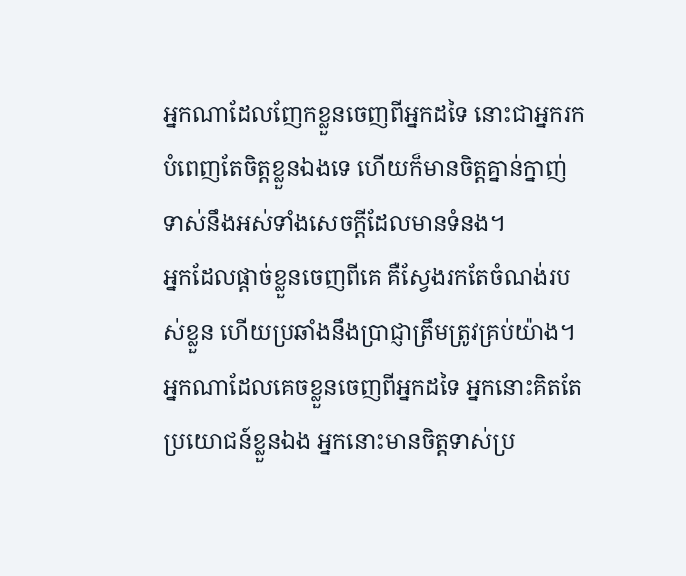អ្នកណាដែលញែកខ្លួនចេញពីអ្នកដទៃ នោះជាអ្នករកបំពេញតែចិត្តខ្លួនឯងទេ ហើយក៏មានចិត្តគ្នាន់ក្នាញ់ទាស់នឹងអស់ទាំងសេចក្ដីដែលមានទំនង។
អ្នកដែលផ្ដាច់ខ្លួនចេញពីគេ គឺស្វែងរកតែចំណង់របស់ខ្លួន ហើយប្រឆាំងនឹងប្រាជ្ញាត្រឹមត្រូវគ្រប់យ៉ាង។
អ្នកណាដែលគេចខ្លួនចេញពីអ្នកដទៃ អ្នកនោះគិតតែប្រយោជន៍ខ្លួនឯង អ្នកនោះមានចិត្តទាស់ប្រ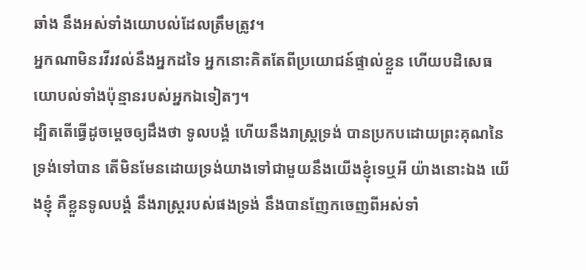ឆាំង នឹងអស់ទាំងយោបល់ដែលត្រឹមត្រូវ។
អ្នកណាមិនរវីរវល់នឹងអ្នកដទៃ អ្នកនោះគិតតែពីប្រយោជន៍ផ្ទាល់ខ្លួន ហើយបដិសេធយោបល់ទាំងប៉ុន្មានរបស់អ្នកឯទៀតៗ។
ដ្បិតតើធ្វើដូចម្តេចឲ្យដឹងថា ទូលបង្គំ ហើយនឹងរាស្ត្រទ្រង់ បានប្រកបដោយព្រះគុណនៃទ្រង់ទៅបាន តើមិនមែនដោយទ្រង់យាងទៅជាមួយនឹងយើងខ្ញុំទេឬអី យ៉ាងនោះឯង យើងខ្ញុំ គឺខ្លួនទូលបង្គំ នឹងរាស្ត្ររបស់ផងទ្រង់ នឹងបានញែកចេញពីអស់ទាំ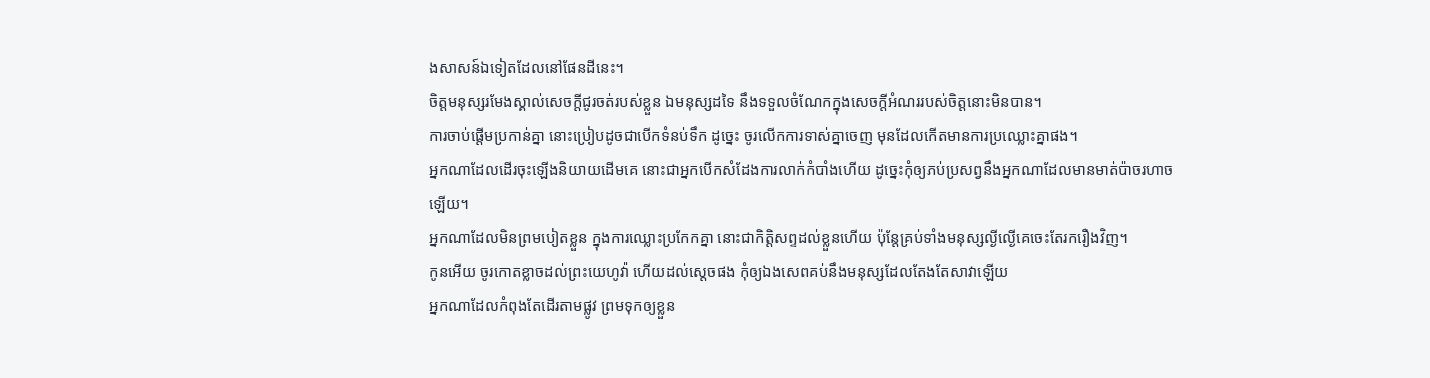ងសាសន៍ឯទៀតដែលនៅផែនដីនេះ។
ចិត្តមនុស្សរមែងស្គាល់សេចក្ដីជូរចត់របស់ខ្លួន ឯមនុស្សដទៃ នឹងទទួលចំណែកក្នុងសេចក្ដីអំណររបស់ចិត្តនោះមិនបាន។
ការចាប់ផ្តើមប្រកាន់គ្នា នោះប្រៀបដូចជាបើកទំនប់ទឹក ដូច្នេះ ចូរលើកការទាស់គ្នាចេញ មុនដែលកើតមានការប្រឈ្លោះគ្នាផង។
អ្នកណាដែលដើរចុះឡើងនិយាយដើមគេ នោះជាអ្នកបើកសំដែងការលាក់កំបាំងហើយ ដូច្នេះកុំឲ្យភប់ប្រសព្វនឹងអ្នកណាដែលមានមាត់ប៉ាចរហាចឡើយ។
អ្នកណាដែលមិនព្រមបៀតខ្លួន ក្នុងការឈ្លោះប្រកែកគ្នា នោះជាកិត្តិសព្ទដល់ខ្លួនហើយ ប៉ុន្តែគ្រប់ទាំងមនុស្សល្ងីល្ងើគេចេះតែរករឿងវិញ។
កូនអើយ ចូរកោតខ្លាចដល់ព្រះយេហូវ៉ា ហើយដល់ស្តេចផង កុំឲ្យឯងសេពគប់នឹងមនុស្សដែលតែងតែសាវាឡើយ
អ្នកណាដែលកំពុងតែដើរតាមផ្លូវ ព្រមទុកឲ្យខ្លួន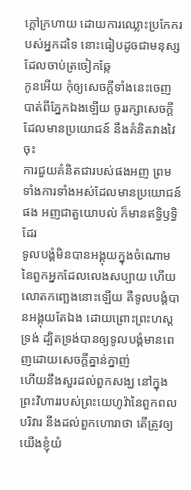ក្តៅក្រហាយ ដោយការឈ្លោះប្រកែករបស់អ្នកដទៃ នោះធៀបដូចជាមនុស្សដែលចាប់ត្រចៀកឆ្កែ
កូនអើយ កុំឲ្យសេចក្ដីទាំងនេះចេញបាត់ពីភ្នែកឯងឡើយ ចូររក្សាសេចក្ដីដែលមានប្រយោជន៍ នឹងគំនិតវាងវៃចុះ
ការជួយគំនិតជារបស់ផងអញ ព្រមទាំងការទាំងអស់ដែលមានប្រយោជន៍ផង អញជាតួយោបល់ ក៏មានឥទ្ធិឫទ្ធិដែរ
ទូលបង្គំមិនបានអង្គុយក្នុងចំណោមនៃពួកអ្នកដែលលេងសប្បាយ ហើយលោតកញ្ឆេងនោះឡើយ គឺទូលបង្គំបានអង្គុយតែឯង ដោយព្រោះព្រះហស្តទ្រង់ ដ្បិតទ្រង់បានឲ្យទូលបង្គំមានពេញដោយសេចក្ដីគ្នាន់ក្នាញ់
ហើយនឹងសួរដល់ពួកសង្ឃ នៅក្នុងព្រះវិហាររបស់ព្រះយេហូវ៉ានៃពួកពលបរិវារ នឹងដល់ពួកហោរាថា តើត្រូវឲ្យយើងខ្ញុំយំ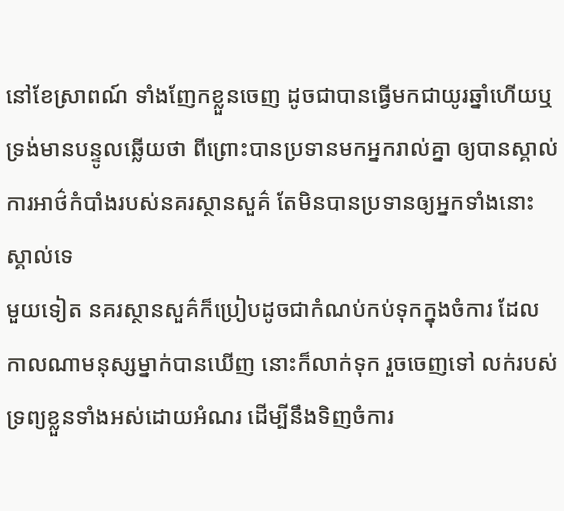នៅខែស្រាពណ៍ ទាំងញែកខ្លួនចេញ ដូចជាបានធ្វើមកជាយូរឆ្នាំហើយឬ
ទ្រង់មានបន្ទូលឆ្លើយថា ពីព្រោះបានប្រទានមកអ្នករាល់គ្នា ឲ្យបានស្គាល់ការអាថ៌កំបាំងរបស់នគរស្ថានសួគ៌ តែមិនបានប្រទានឲ្យអ្នកទាំងនោះស្គាល់ទេ
មួយទៀត នគរស្ថានសួគ៌ក៏ប្រៀបដូចជាកំណប់កប់ទុកក្នុងចំការ ដែលកាលណាមនុស្សម្នាក់បានឃើញ នោះក៏លាក់ទុក រួចចេញទៅ លក់របស់ទ្រព្យខ្លួនទាំងអស់ដោយអំណរ ដើម្បីនឹងទិញចំការ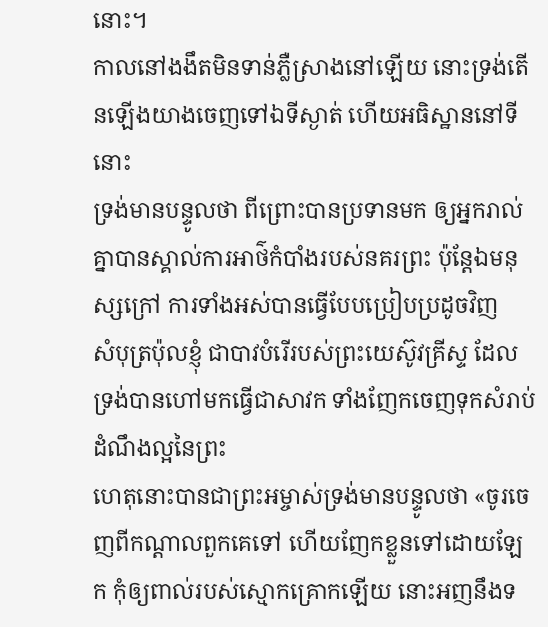នោះ។
កាលនៅងងឹតមិនទាន់ភ្លឺស្រាងនៅឡើយ នោះទ្រង់តើនឡើងយាងចេញទៅឯទីស្ងាត់ ហើយអធិស្ឋាននៅទីនោះ
ទ្រង់មានបន្ទូលថា ពីព្រោះបានប្រទានមក ឲ្យអ្នករាល់គ្នាបានស្គាល់ការអាថ៌កំបាំងរបស់នគរព្រះ ប៉ុន្តែឯមនុស្សក្រៅ ការទាំងអស់បានធ្វើបែបប្រៀបប្រដូចវិញ
សំបុត្រប៉ុលខ្ញុំ ជាបាវបំរើរបស់ព្រះយេស៊ូវគ្រីស្ទ ដែលទ្រង់បានហៅមកធ្វើជាសាវក ទាំងញែកចេញទុកសំរាប់ដំណឹងល្អនៃព្រះ
ហេតុនោះបានជាព្រះអម្ចាស់ទ្រង់មានបន្ទូលថា «ចូរចេញពីកណ្តាលពួកគេទៅ ហើយញែកខ្លួនទៅដោយឡែក កុំឲ្យពាល់របស់ស្មោកគ្រោកឡើយ នោះអញនឹងទ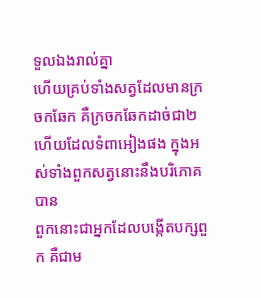ទួលឯងរាល់គ្នា
ហើយគ្រប់ទាំងសត្វដែលមានក្រចកឆែក គឺក្រចកឆែកដាច់ជា២ ហើយដែលទំពាអៀងផង ក្នុងអស់ទាំងពួកសត្វនោះនឹងបរិភោគបាន
ពួកនោះជាអ្នកដែលបង្កើតបក្សពួក គឺជាម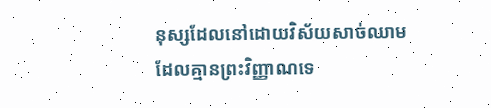នុស្សដែលនៅដោយវិស័យសាច់ឈាម ដែលគ្មានព្រះវិញ្ញាណទេ